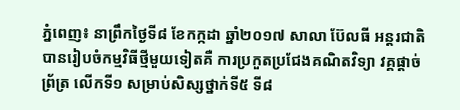ភ្នំពេញ៖ នាព្រឹកថ្ងៃទី៨ ខែកក្កដា ឆ្នាំ២០១៧ សាលា ប៊ែលធី អន្តរជាតិ បានរៀបចំកម្មវិធីថ្មីមួយទៀតគឺ ការប្រកួតប្រជែងគណិតវិទ្យា វគ្គផ្តាច់ព្រ័ត្រ លើកទី១ សម្រាប់សិស្សថ្នាក់ទី៥ ទី៨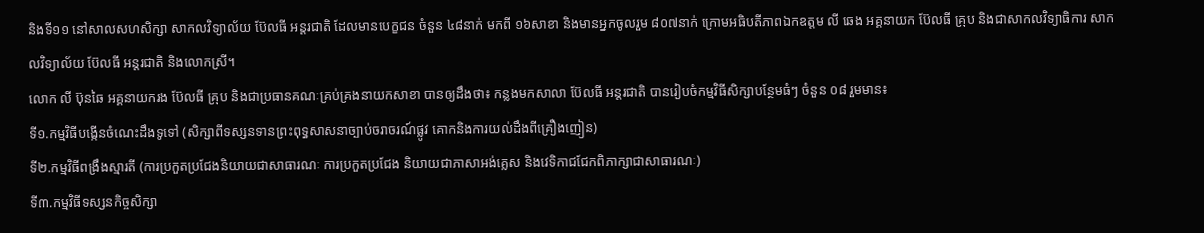និងទី១១ នៅសាលសហសិក្សា សាកលវិទ្យាល័យ ប៊ែលធី អន្តរជាតិ ដែលមានបេក្ខជន ចំនួន ៤៨នាក់ មកពី ១៦សាខា និងមានអ្នកចូលរួម ៨០៧នាក់ ក្រោមអធិបតីភាពឯកឧត្តម លី ឆេង អគ្គនាយក ប៊ែលធី គ្រុប និងជាសាកលវិទ្យាធិការ សាកលវិទ្យាល័យ ប៊ែលធី អន្តរជាតិ និងលោកស្រី។
លោក លី ប៊ុនឆៃ អគ្គនាយករង ប៊ែលធី គ្រុប និងជាប្រធានគណៈគ្រប់គ្រងនាយកសាខា បានឲ្យដឹងថា៖ កន្លងមកសាលា ប៊ែលធី អន្តរជាតិ បានរៀបចំកម្មវិធីសិក្សាបន្ថែមធំៗ ចំនួន ០៨ រួមមាន៖
ទី១.កម្មវិធីបង្កើនចំណេះដឹងទូទៅ (សិក្សាពីទស្សនទានព្រះពុទ្ធសាសនាច្បាប់ចរាចរណ៍ផ្លូវ គោកនិងការយល់ដឹងពីគ្រឿងញៀន)
ទី២.កម្មវិធីពង្រឹងស្មារតី (ការប្រកួតប្រជែងនិយាយជាសាធារណៈ ការប្រកួតប្រជែង និយាយជាភាសាអង់គ្លេស និងវេទិកាជជែកពិភាក្សាជាសាធារណៈ)
ទី៣.កម្មវិធីទស្សនកិច្ចសិក្សា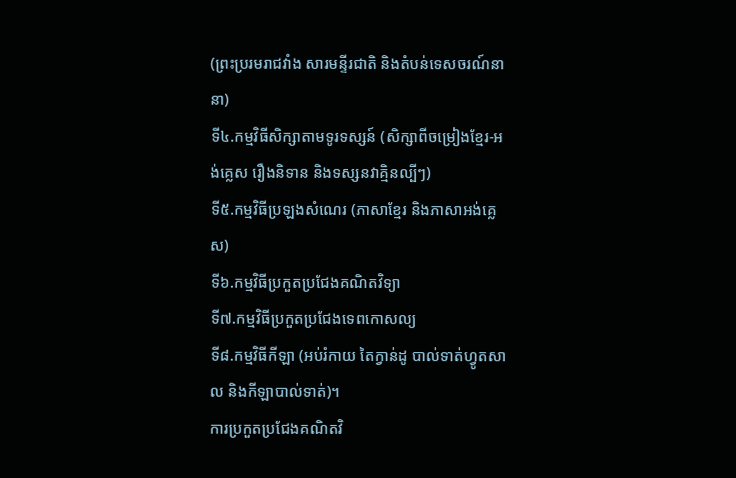(ព្រះប្ររមរាជវាំង សារមន្ទីរជាតិ និងតំបន់ទេសចរណ៍នានា)
ទី៤.កម្មវិធីសិក្សាតាមទូរទស្សន៍ (សិក្សាពីចម្រៀងខ្មែរ-អង់គ្លេស រឿងនិទាន និងទស្សនវាគ្មិនល្បីៗ)
ទី៥.កម្មវិធីប្រឡងសំណេរ (ភាសាខ្មែរ និងភាសាអង់គ្លេស)
ទី៦.កម្មវិធីប្រកួតប្រជែងគណិតវិទ្យា
ទី៧.កម្មវិធីប្រកួតប្រជែងទេពកោសល្យ
ទី៨.កម្មវិធីកីឡា (អប់រំកាយ តៃក្វាន់ដូ បាល់ទាត់ហ្វូតសាល និងកីឡាបាល់ទាត់)។
ការប្រកួតប្រជែងគណិតវិ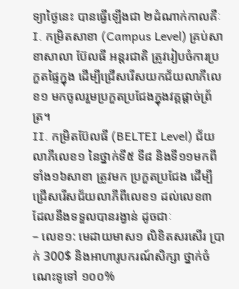ទ្យាថ្ងៃនេះ បានធ្វើឡើងជា ២ដំណាក់កាលគឺៈ
I. កម្រិតសាខា (Campus Level) គ្រប់សាខាសាលា ប៊ែលធី អន្តរជាតិ ត្រូវរៀបចំការប្រកួតផ្ទៃក្នុង ដើម្បីជ្រើសរើសយកជ័យលាភីលេខ១ មកចូលរួមប្រកួតប្រជែងក្នុងវគ្គផ្តាច់ព្រ័ត្រ។
II. កម្រិតប៊ែលធី (BELTEI Level) ជ័យលាភីលេខ១ នៃថ្នាក់ទី៥ ទី៨ និងទី១១មកពីទាំង១៦សាខា ត្រូវមក ប្រកួតប្រជែង ដើម្បីជ្រើសរើសជ័យលាភីពីលេខ១ ដល់លេខ៣ ដែលនឹងទទួលបានរង្វាន់ ដូចជាៈ
– លេខ១: មេដាយមាស១ លិខិតសរសើរ ប្រាក់ 300$ និងអាហារូបករណ៍សិក្សា ថ្នាក់ចំណេះទូទៅ ១០០%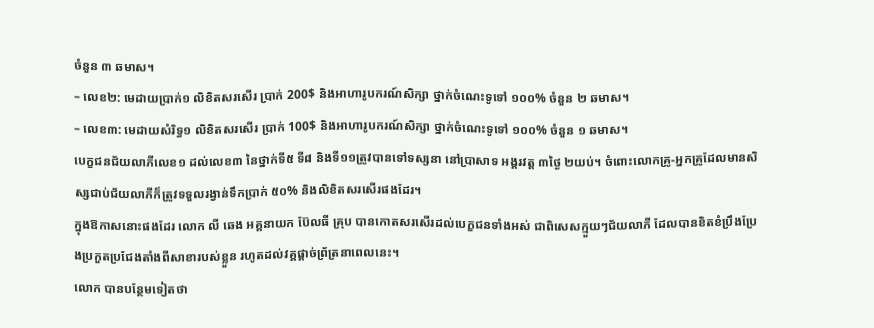ចំនួន ៣ ឆមាស។
– លេខ២: មេដាយប្រាក់១ លិខិតសរសើរ ប្រាក់ 200$ និងអាហារូបករណ៍សិក្សា ថ្នាក់ចំណេះទូទៅ ១០០% ចំនួន ២ ឆមាស។
– លេខ៣: មេដាយសំរិទ្ធ១ លិខិតសរសើរ ប្រាក់ 100$ និងអាហារូបករណ៍សិក្សា ថ្នាក់ចំណេះទូទៅ ១០០% ចំនួន ១ ឆមាស។
បេក្ខជនជ័យលាភីលេខ១ ដល់លេខ៣ នៃថ្នាក់ទី៥ ទី៨ និងទី១១ត្រូវបានទៅទស្សនា នៅប្រាសាទ អង្គរវត្ត ៣ថ្ងៃ ២យប់។ ចំពោះលោកគ្រូ-អ្នកគ្រូដែលមានសិស្សជាប់ជ័យលាភីក៏ត្រូវទទួលរង្វាន់ទឹកប្រាក់ ៥០% និងលិខិតសរសើរផងដែរ។
ក្នុងឱកាសនោះផងដែរ លោក លី ឆេង អគ្គនាយក ប៊ែលធី គ្រុប បានកោតសរសើរដល់បេក្ខជនទាំងអស់ ជាពិសេសក្មួយៗជ័យលាភី ដែលបានខិតខំប្រឹងប្រែងប្រកួតប្រជែងតាំងពីសាខារបស់ខ្លួន រហូតដល់វគ្គផ្តាច់ព្រ័ត្រនាពេលនេះ។
លោក បានបន្ថែមទៀតថា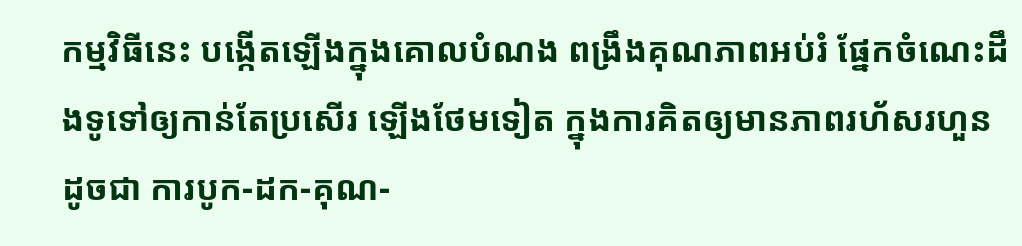កម្មវិធីនេះ បង្កើតឡើងក្នុងគោលបំណង ពង្រឹងគុណភាពអប់រំ ផ្នែកចំណេះដឹងទូទៅឲ្យកាន់តែប្រសើរ ឡើងថែមទៀត ក្នុងការគិតឲ្យមានភាពរហ័សរហួន ដូចជា ការបូក-ដក-គុណ-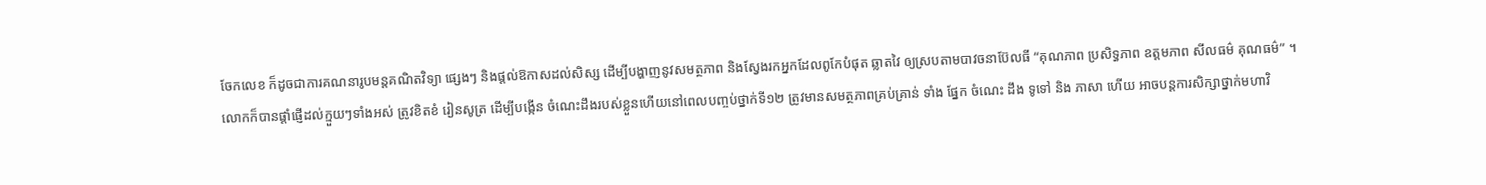ចែកលេខ ក៏ដូចជាការគណនារូបមន្តគណិតវិទ្យា ផ្សេងៗ និងផ្តល់ឱកាសដល់សិស្ស ដើម្បីបង្ហាញនូវសមត្ថភាព និងស្វែងរកអ្នកដែលពូកែបំផុត ឆ្លាតវៃ ឲ្យស្របតាមបាវចនាប៊ែលធី “គុណភាព ប្រសិទ្ធភាព ឧត្តមភាព សីលធម៌ គុណធម៌” ។
លោកក៏បានផ្តាំផ្ញើដល់ក្មួយៗទាំងអស់ ត្រូវខិតខំ រៀនសូត្រ ដើម្បីបង្កើន ចំណេះដឹងរបស់ខ្លួនហើយនៅពេលបញ្ចប់ថ្នាក់ទី១២ ត្រូវមានសមត្ថភាពគ្រប់គ្រាន់ ទាំង ផ្នែក ចំណេះ ដឹង ទូទៅ និង ភាសា ហើយ អាចបន្តការសិក្សាថ្នាក់មហាវិ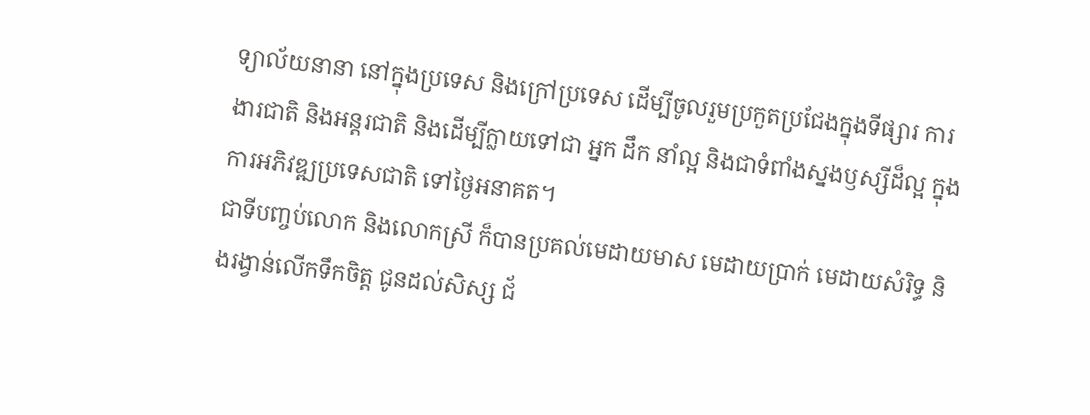ទ្យាល័យនានា នៅក្នុងប្រទេស និងក្រៅប្រទេស ដើម្បីចូលរួមប្រកួតប្រជែងក្នុងទីផ្សារ ការងារជាតិ និងអន្តរជាតិ និងដើម្បីក្លាយទៅជា អ្នក ដឹក នាំល្អ និងជាទំពាំងស្នងឫស្សីដ៏ល្អ ក្នុងការអភិវឌ្ឍប្រទេសជាតិ ទៅថ្ងៃអនាគត។
ជាទីបញ្ចប់លោក និងលោកស្រី ក៏បានប្រគល់មេដាយមាស មេដាយប្រាក់ មេដាយសំរិទ្ធ និងរង្វាន់លើកទឹកចិត្ត ជូនដល់សិស្ស ជ័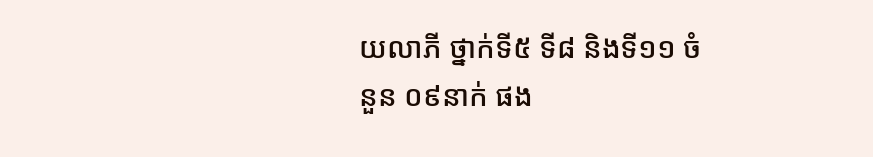យលាភី ថ្នាក់ទី៥ ទី៨ និងទី១១ ចំនួន ០៩នាក់ ផង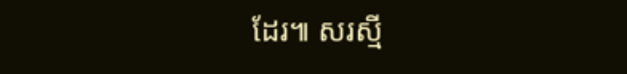ដែរ៕ សរស្មី